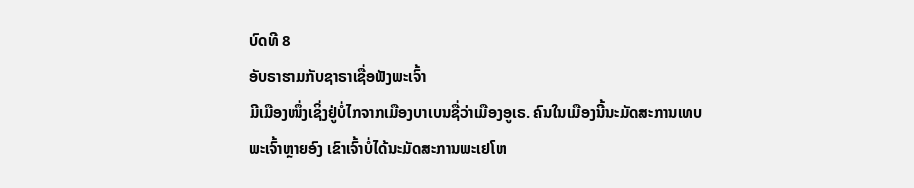ບົດທີ 8
ອັບຣາຮາມກັບຊາຣາເຊື່ອຟັງພະເຈົ້າ
ມີເມືອງໜຶ່ງເຊິ່ງຢູ່ບໍ່ໄກຈາກເມືອງບາເບນຊື່ວ່າເມືອງອູເຣ. ຄົນໃນເມືອງນີ້ນະມັດສະການເທບພະເຈົ້າຫຼາຍອົງ ເຂົາເຈົ້າບໍ່ໄດ້ນະມັດສະການພະເຢໂຫ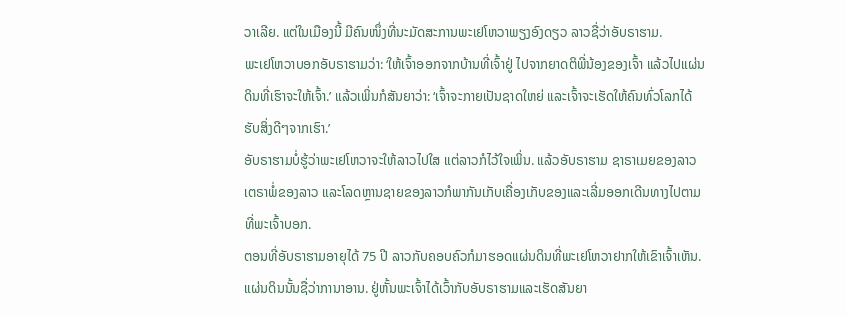ວາເລີຍ. ແຕ່ໃນເມືອງນີ້ ມີຄົນໜຶ່ງທີ່ນະມັດສະການພະເຢໂຫວາພຽງອົງດຽວ ລາວຊື່ວ່າອັບຣາຮາມ.
ພະເຢໂຫວາບອກອັບຣາຮາມວ່າ: ‘ໃຫ້ເຈົ້າອອກຈາກບ້ານທີ່ເຈົ້າຢູ່ ໄປຈາກຍາດຕິພີ່ນ້ອງຂອງເຈົ້າ ແລ້ວໄປແຜ່ນດິນທີ່ເຮົາຈະໃຫ້ເຈົ້າ.’ ແລ້ວເພິ່ນກໍສັນຍາວ່າ: ‘ເຈົ້າຈະກາຍເປັນຊາດໃຫຍ່ ແລະເຈົ້າຈະເຮັດໃຫ້ຄົນທົ່ວໂລກໄດ້ຮັບສິ່ງດີໆຈາກເຮົາ.’
ອັບຣາຮາມບໍ່ຮູ້ວ່າພະເຢໂຫວາຈະໃຫ້ລາວໄປໃສ ແຕ່ລາວກໍໄວ້ໃຈເພິ່ນ. ແລ້ວອັບຣາຮາມ ຊາຣາເມຍຂອງລາວ ເຕຣາພໍ່ຂອງລາວ ແລະໂລດຫຼານຊາຍຂອງລາວກໍພາກັນເກັບເຄື່ອງເກັບຂອງແລະເລີ່ມອອກເດີນທາງໄປຕາມທີ່ພະເຈົ້າບອກ.
ຕອນທີ່ອັບຣາຮາມອາຍຸໄດ້ 75 ປີ ລາວກັບຄອບຄົວກໍມາຮອດແຜ່ນດິນທີ່ພະເຢໂຫວາຢາກໃຫ້ເຂົາເຈົ້າເຫັນ. ແຜ່ນດິນນັ້ນຊື່ວ່າການາອານ. ຢູ່ຫັ້ນພະເຈົ້າໄດ້ເວົ້າກັບອັບຣາຮາມແລະເຮັດສັນຍາ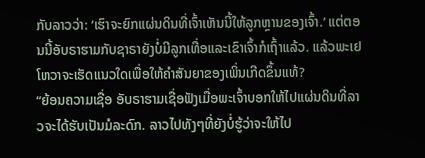ກັບລາວວ່າ: ‘ເຮົາຈະຍົກແຜ່ນດິນທີ່ເຈົ້າເຫັນນີ້ໃຫ້ລູກຫຼານຂອງເຈົ້າ.’ ແຕ່ຕອນນີ້ອັບຣາຮາມກັບຊາຣາຍັງບໍ່ມີລູກເທື່ອແລະເຂົາເຈົ້າກໍເຖົ້າແລ້ວ. ແລ້ວພະເຢໂຫວາຈະເຮັດແນວໃດເພື່ອໃຫ້ຄຳສັນຍາຂອງເພິ່ນເກີດຂຶ້ນແທ້?
“ຍ້ອນຄວາມເຊື່ອ ອັບຣາຮາມເຊື່ອຟັງເມື່ອພະເຈົ້າບອກໃຫ້ໄປແຜ່ນດິນທີ່ລາວຈະໄດ້ຮັບເປັນມໍລະດົກ. ລາວໄປທັງໆທີ່ຍັງບໍ່ຮູ້ວ່າຈະໃຫ້ໄປ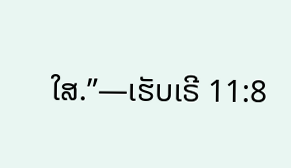ໃສ.”—ເຮັບເຣີ 11:8